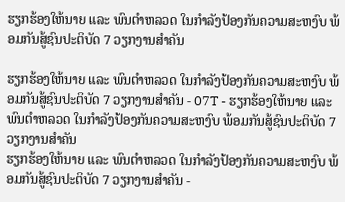ຮຽກຮ້ອງໃຫ້ນາຍ ແລະ ພົນຕຳຫລວດ ໃນກຳລັງປ້ອງກັນຄວາມສະຫງົບ ພ້ອມກັນສູ້ຊົນປະຕິບັດ 7 ວຽກງານສຳຄັນ

ຮຽກຮ້ອງໃຫ້ນາຍ ແລະ ພົນຕຳຫລວດ ໃນກຳລັງປ້ອງກັນຄວາມສະຫງົບ ພ້ອມກັນສູ້ຊົນປະຕິບັດ 7 ວຽກງານສຳຄັນ - 07T - ຮຽກຮ້ອງໃຫ້ນາຍ ແລະ ພົນຕຳຫລວດ ໃນກຳລັງປ້ອງກັນຄວາມສະຫງົບ ພ້ອມກັນສູ້ຊົນປະຕິບັດ 7 ວຽກງານສຳຄັນ
ຮຽກຮ້ອງໃຫ້ນາຍ ແລະ ພົນຕຳຫລວດ ໃນກຳລັງປ້ອງກັນຄວາມສະຫງົບ ພ້ອມກັນສູ້ຊົນປະຕິບັດ 7 ວຽກງານສຳຄັນ -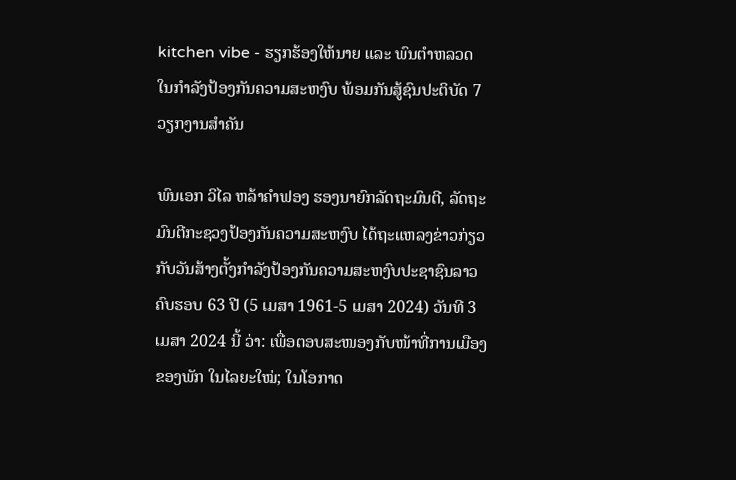kitchen vibe - ຮຽກຮ້ອງໃຫ້ນາຍ ແລະ ພົນຕຳຫລວດ ໃນກຳລັງປ້ອງກັນຄວາມສະຫງົບ ພ້ອມກັນສູ້ຊົນປະຕິບັດ 7 ວຽກງານສຳຄັນ

ພົນເອກ ວິໄລ ຫລ້າຄຳຟອງ ຮອງນາຍົກລັດຖະມົນຕີ, ລັດຖະມົນຕີກະຊວງປ້ອງກັນຄວາມສະຫງົບ ໄດ້ຖະແຫລງຂ່າວກ່ຽວກັບວັນສ້າງຕັ້ງກຳລັງປ້ອງກັນຄວາມສະຫງົບປະຊາຊົນລາວ ຄົບຮອບ 63 ປີ (5 ເມສາ 1961-5 ເມສາ 2024) ວັນທີ 3 ເມສາ 2024 ນີ້ ວ່າ: ເພື່ອຕອບສະໜອງກັບໜ້າທີ່ການເມືອງຂອງພັກ ໃນໄລຍະໃໝ່; ໃນໂອກາດ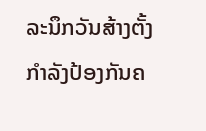ລະນຶກວັນສ້າງຕັ້ງກຳລັງປ້ອງກັນຄ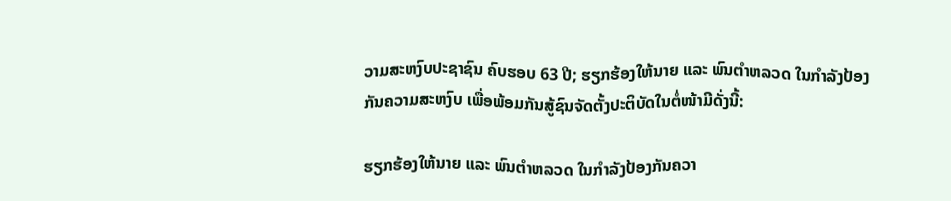ວາມສະຫງົບປະຊາຊົນ ຄົບຮອບ 63 ປີ; ຮຽກຮ້ອງໃຫ້ນາຍ ແລະ ພົນຕຳຫລວດ ໃນກຳລັງປ້ອງກັນຄວາມສະຫງົບ ເພື່ອພ້ອມກັນສູ້ຊົນຈັດຕັ້ງປະຕິບັດໃນຕໍ່ໜ້າມີດັ່ງນີ້:

ຮຽກຮ້ອງໃຫ້ນາຍ ແລະ ພົນຕຳຫລວດ ໃນກຳລັງປ້ອງກັນຄວາ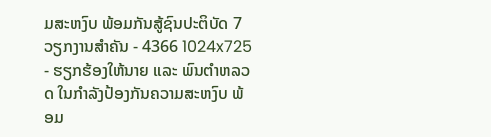ມສະຫງົບ ພ້ອມກັນສູ້ຊົນປະຕິບັດ 7 ວຽກງານສຳຄັນ - 4366 1024x725 - ຮຽກຮ້ອງໃຫ້ນາຍ ແລະ ພົນຕຳຫລວດ ໃນກຳລັງປ້ອງກັນຄວາມສະຫງົບ ພ້ອມ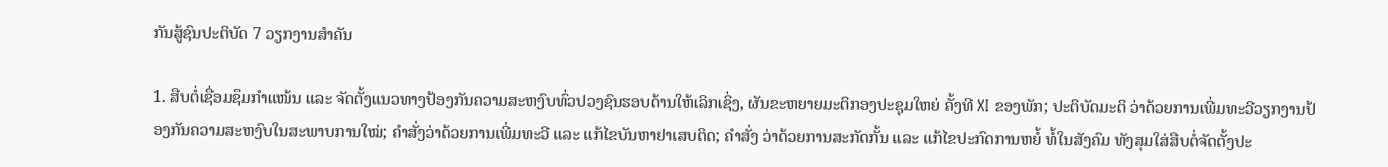ກັນສູ້ຊົນປະຕິບັດ 7 ວຽກງານສຳຄັນ

1. ສືບຕໍ່ເຊື່ອມຊຶມກຳແໜ້ນ ແລະ ຈັດຕັ້ງແນວທາງປ້ອງກັນຄວາມສະຫງົບທົ່ວປວງຊົນຮອບດ້ານໃຫ້ເລິກເຊິ່ງ, ຜັນຂະຫຍາຍມະຕິກອງປະຊຸມໃຫຍ່ ຄັ້ງທີ XI ຂອງພັກ; ປະຕິບັດມະຕິ ວ່າດ້ວຍການເພີ່ມທະວີວຽກງານປ້ອງກັນຄວາມສະຫງົບໃນສະພາບການໃໝ່; ຄໍາສັ່ງວ່າດ້ວຍການເພີ່ມທະວີ ແລະ ແກ້ໄຂບັນຫາຢາເສບຕິດ; ຄໍາສັ່ງ ວ່າດ້ວຍການສະກັດກັ້ນ ແລະ ແກ້ໄຂປະກົດການຫຍໍ້ ທໍ້ໃນສັງຄົມ ທັງສຸມໃສ່ສືບຕໍ່ຈັດຕັ້ງປະ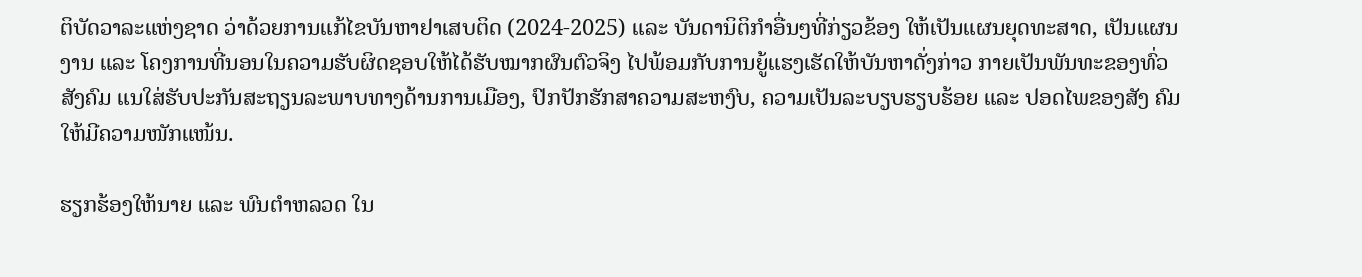ຕິບັດວາລະແຫ່ງຊາດ ວ່າດ້ວຍການແກ້ໄຂບັນຫາຢາເສບຕິດ (2024-2025) ແລະ ບັນດານິຕິກໍາອື່ນໆທີ່ກ່ຽວຂ້ອງ ໃຫ້ເປັນແຜນຍຸດທະສາດ, ເປັນແຜນງານ ແລະ ໂຄງການທີ່ນອນໃນຄວາມຮັບຜິດຊອບໃຫ້ໄດ້ຮັບໝາກຜົນຕົວຈິງ ໄປພ້ອມກັບການຍູ້ແຮງເຮັດໃຫ້ບັນຫາດັ່ງກ່າວ ກາຍເປັນພັນທະຂອງທົ່ວສັງຄົມ ແນໃສ່ຮັບປະກັນສະຖຽນລະພາບທາງດ້ານການເມືອງ, ປົກປັກຮັກສາຄວາມສະຫງົບ, ຄວາມເປັນລະບຽບຮຽບຮ້ອຍ ແລະ ປອດໄພຂອງສັງ ຄົມໃຫ້ມີຄວາມໜັກແໜ້ນ.

ຮຽກຮ້ອງໃຫ້ນາຍ ແລະ ພົນຕຳຫລວດ ໃນ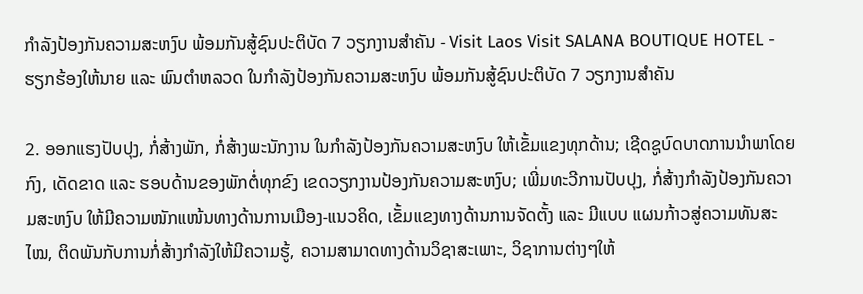ກຳລັງປ້ອງກັນຄວາມສະຫງົບ ພ້ອມກັນສູ້ຊົນປະຕິບັດ 7 ວຽກງານສຳຄັນ - Visit Laos Visit SALANA BOUTIQUE HOTEL - ຮຽກຮ້ອງໃຫ້ນາຍ ແລະ ພົນຕຳຫລວດ ໃນກຳລັງປ້ອງກັນຄວາມສະຫງົບ ພ້ອມກັນສູ້ຊົນປະຕິບັດ 7 ວຽກງານສຳຄັນ

2. ອອກແຮງປັບປຸງ, ກໍ່ສ້າງພັກ, ກໍ່ສ້າງພະນັກງານ ໃນກຳລັງປ້ອງກັນຄວາມສະຫງົບ ໃຫ້ເຂັ້ມແຂງທຸກດ້ານ; ເຊີດຊູບົດບາດການນຳພາໂດຍກົງ, ເດັດຂາດ ແລະ ຮອບດ້ານຂອງພັກຕໍ່ທຸກຂົງ ເຂດວຽກງານປ້ອງກັນຄວາມສະຫງົບ; ເພີ່ມທະວີການປັບປຸງ, ກໍ່ສ້າງກໍາລັງປ້ອງກັນຄວາມສະຫງົບ ໃຫ້ມີຄວາມໜັກແໜ້ນທາງດ້ານການເມືອງ-ແນວຄິດ, ເຂັ້ມແຂງທາງດ້ານການຈັດຕັ້ງ ແລະ ມີແບບ ແຜນກ້າວສູ່ຄວາມທັນສະໄໝ, ຕິດພັນກັບການກໍ່ສ້າງກໍາລັງໃຫ້ມີຄວາມຮູ້, ຄວາມສາມາດທາງດ້ານວິຊາສະເພາະ, ວິຊາການຕ່າງໆໃຫ້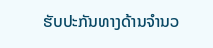ຮັບປະກັນທາງດ້ານຈໍານວ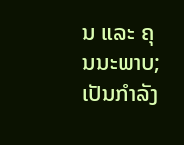ນ ແລະ ຄຸນນະພາບ; ເປັນກໍາລັງ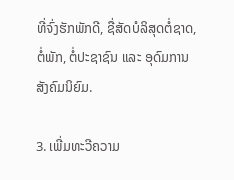ທີ່ຈົ່ງຮັກພັກດີ, ຊື່ສັດບໍລິສຸດຕໍ່ຊາດ, ຕໍ່ພັກ, ຕໍ່ປະຊາຊົນ ແລະ ອຸດົມການສັງຄົມນິຍົມ.

3. ເພີ່ມທະວີຄວາມ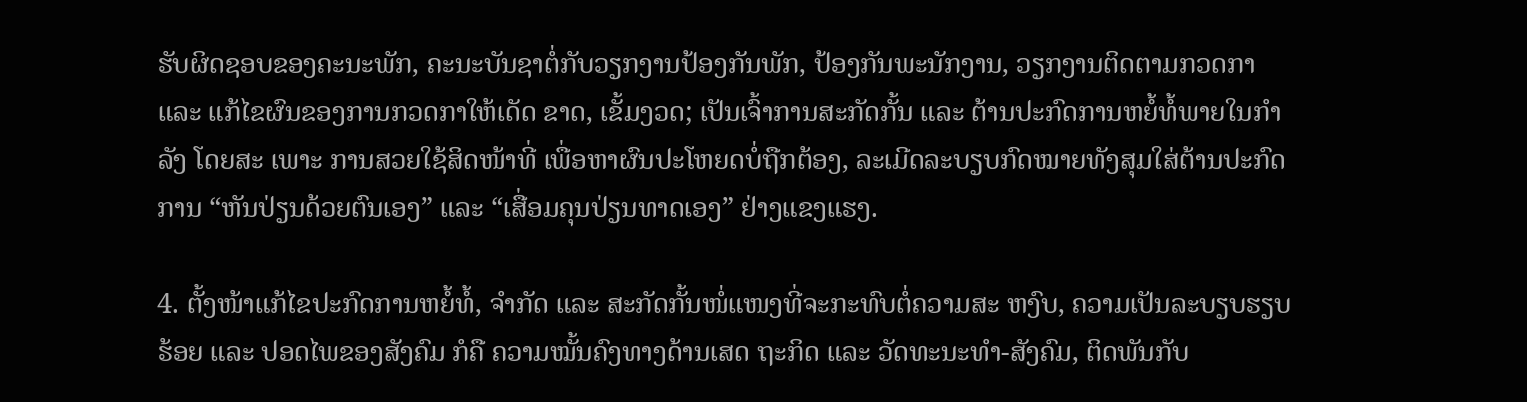ຮັບຜິດຊອບຂອງຄະນະພັກ, ຄະນະບັນຊາຕໍ່ກັບວຽກງານປ້ອງກັນພັກ, ປ້ອງກັນພະນັກງານ, ວຽກງານຕິດຕາມກວດກາ ແລະ ແກ້ໄຂຜົນຂອງການກວດກາໃຫ້ເດັດ ຂາດ, ເຂັ້ມງວດ; ເປັນເຈົ້າການສະກັດກັ້ນ ແລະ ຕ້ານປະກົດການຫຍໍ້ທໍ້ພາຍໃນກຳລັງ ໂດຍສະ ເພາະ ການສວຍໃຊ້ສິດໜ້າທີ່ ເພື່ອຫາຜົນປະໂຫຍດບໍ່ຖືກຕ້ອງ, ລະເມີດລະບຽບກົດໝາຍທັງສຸມໃສ່ຕ້ານປະກົດການ “ຫັນປ່ຽນດ້ວຍຕົນເອງ” ແລະ “ເສື່ອມຄຸນປ່ຽນທາດເອງ” ຢ່າງແຂງແຮງ.

4. ຕັ້ງໜ້າແກ້ໄຂປະກົດການຫຍໍ້ທໍ້, ຈໍາກັດ ແລະ ສະກັດກັ້ນໜໍ່ແໜງທີ່ຈະກະທົບຕໍ່ຄວາມສະ ຫງົບ, ຄວາມເປັນລະບຽບຮຽບຮ້ອຍ ແລະ ປອດໄພຂອງສັງຄົມ ກໍຄື ຄວາມໝັ້ນຄົງທາງດ້ານເສດ ຖະກິດ ແລະ ວັດທະນະທຳ-ສັງຄົມ, ຕິດພັນກັບ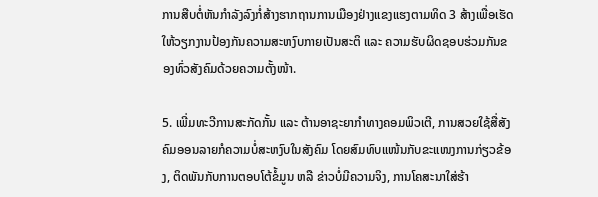ການສືບຕໍ່ຫັນກຳລັງລົງກໍ່ສ້າງຮາກຖານການເມືອງຢ່າງແຂງແຮງຕາມທິດ 3 ສ້າງເພື່ອເຮັດໃຫ້ວຽກງານປ້ອງກັນຄວາມສະຫງົບກາຍເປັນສະຕິ ແລະ ຄວາມຮັບຜິດຊອບຮ່ວມກັນຂອງທົ່ວສັງຄົມດ້ວຍຄວາມຕັ້ງໜ້າ.

5. ເພີ່ມທະວີການສະກັດກັ້ນ ແລະ ຕ້ານອາຊະຍາກຳທາງຄອມພິວເຕີ, ການສວຍໃຊ້ສື່ສັງຄົມອອນລາຍກໍຄວາມບໍ່ສະຫງົບໃນສັງຄົມ ໂດຍສົມທົບແໜ້ນກັບຂະແໜງການກ່ຽວຂ້ອງ, ຕິດພັນກັບການຕອບໂຕ້ຂໍ້ມູນ ຫລື ຂ່າວບໍ່ມີຄວາມຈິງ, ການໂຄສະນາໃສ່ຮ້າ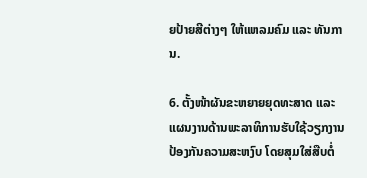ຍປ້າຍສີຕ່າງໆ ໃຫ້ແຫລມຄົມ ແລະ ທັນການ.

6. ຕັ້ງໜ້າຜັນຂະຫຍາຍຍຸດທະສາດ ແລະ ແຜນງານດ້ານພະລາທິການຮັບໃຊ້ວຽກງານປ້ອງກັນຄວາມສະຫງົບ ໂດຍສຸມໃສ່ສືບຕໍ່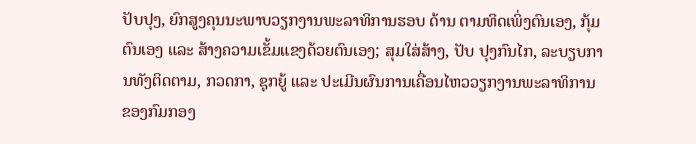ປັບປຸງ, ຍົກສູງຄຸນນະພາບວຽກງານພະລາທິການຮອບ ດ້ານ ຕາມທິດເພິ່ງຕົນເອງ, ກຸ້ມຕົນເອງ ແລະ ສ້າງຄວາມເຂັ້ມແຂງດ້ວຍຕົນເອງ; ສຸມໃສ່ສ້າງ, ປັບ ປຸງກົນໄກ, ລະບຽບການທັງຕິດຕາມ, ກວດກາ, ຊຸກຍູ້ ແລະ ປະເມີນຜົນການເຄື່ອນໄຫວວຽກງານພະລາທິການຂອງກົມກອງ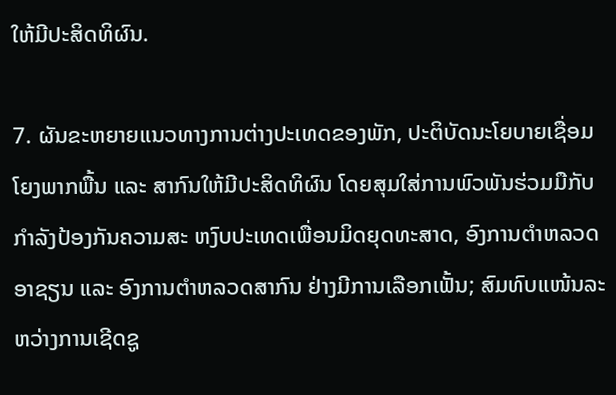ໃຫ້ມີປະສິດທິຜົນ.

7. ຜັນຂະຫຍາຍແນວທາງການຕ່າງປະເທດຂອງພັກ, ປະຕິບັດນະໂຍບາຍເຊື່ອມໂຍງພາກພື້ນ ແລະ ສາກົນໃຫ້ມີປະສິດທິຜົນ ໂດຍສຸມໃສ່ການພົວພັນຮ່ວມມືກັບກໍາລັງປ້ອງກັນຄວາມສະ ຫງົບປະເທດເພື່ອນມິດຍຸດທະສາດ, ອົງການຕຳຫລວດອາຊຽນ ແລະ ອົງການຕຳຫລວດສາກົນ ຢ່າງມີການເລືອກເຟັ້ນ; ສົມທົບແໜ້ນລະຫວ່າງການເຊີດຊູ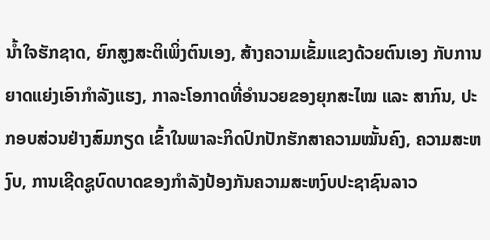ນໍ້າໃຈຮັກຊາດ, ຍົກສູງສະຕິເພິ່ງຕົນເອງ, ສ້າງຄວາມເຂັ້ມແຂງດ້ວຍຕົນເອງ ກັບການຍາດແຍ່ງເອົາກຳລັງແຮງ, ກາລະໂອກາດທີ່ອຳນວຍຂອງຍຸກສະໄໝ ແລະ ສາກົນ, ປະກອບສ່ວນຢ່າງສົມກຽດ ເຂົ້າໃນພາລະກິດປົກປັກຮັກສາຄວາມໝັ້ນຄົງ, ຄວາມສະຫງົບ, ການເຊີດຊູບົດບາດຂອງກໍາລັງປ້ອງກັນຄວາມສະຫງົບປະຊາຊົນລາວ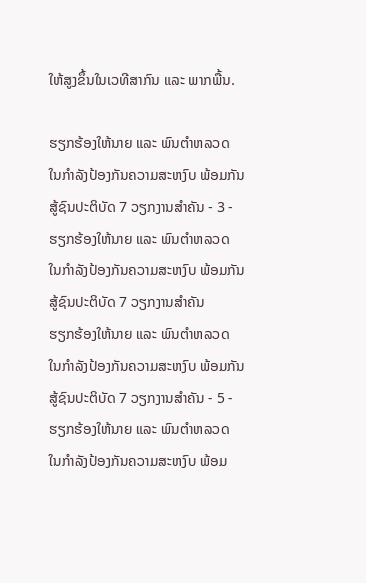ໃຫ້ສູງຂຶ້ນໃນເວທີສາກົນ ແລະ ພາກພື້ນ.

ຮຽກຮ້ອງໃຫ້ນາຍ ແລະ ພົນຕຳຫລວດ ໃນກຳລັງປ້ອງກັນຄວາມສະຫງົບ ພ້ອມກັນສູ້ຊົນປະຕິບັດ 7 ວຽກງານສຳຄັນ - 3 - ຮຽກຮ້ອງໃຫ້ນາຍ ແລະ ພົນຕຳຫລວດ ໃນກຳລັງປ້ອງກັນຄວາມສະຫງົບ ພ້ອມກັນສູ້ຊົນປະຕິບັດ 7 ວຽກງານສຳຄັນ
ຮຽກຮ້ອງໃຫ້ນາຍ ແລະ ພົນຕຳຫລວດ ໃນກຳລັງປ້ອງກັນຄວາມສະຫງົບ ພ້ອມກັນສູ້ຊົນປະຕິບັດ 7 ວຽກງານສຳຄັນ - 5 - ຮຽກຮ້ອງໃຫ້ນາຍ ແລະ ພົນຕຳຫລວດ ໃນກຳລັງປ້ອງກັນຄວາມສະຫງົບ ພ້ອມ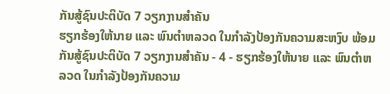ກັນສູ້ຊົນປະຕິບັດ 7 ວຽກງານສຳຄັນ
ຮຽກຮ້ອງໃຫ້ນາຍ ແລະ ພົນຕຳຫລວດ ໃນກຳລັງປ້ອງກັນຄວາມສະຫງົບ ພ້ອມກັນສູ້ຊົນປະຕິບັດ 7 ວຽກງານສຳຄັນ - 4 - ຮຽກຮ້ອງໃຫ້ນາຍ ແລະ ພົນຕຳຫລວດ ໃນກຳລັງປ້ອງກັນຄວາມ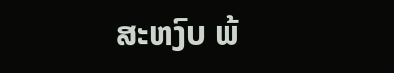ສະຫງົບ ພ້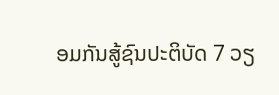ອມກັນສູ້ຊົນປະຕິບັດ 7 ວຽ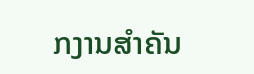ກງານສຳຄັນ